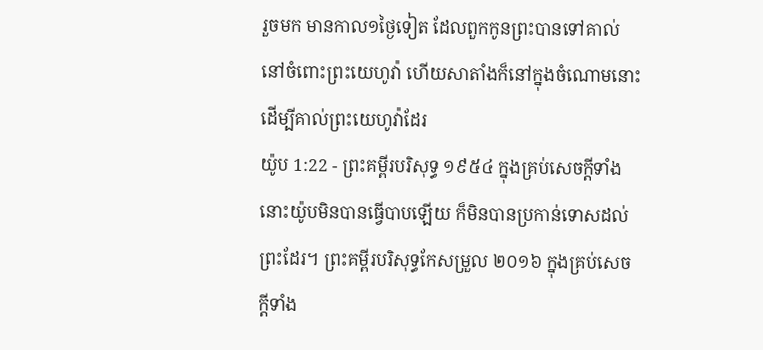រួចមក មានកាល១ថ្ងៃទៀត ដែលពួកកូនព្រះបានទៅគាល់នៅចំពោះព្រះយេហូវ៉ា ហើយសាតាំងក៏នៅក្នុងចំណោមនោះ ដើម្បីគាល់ព្រះយេហូវ៉ាដែរ
យ៉ូប 1:22 - ព្រះគម្ពីរបរិសុទ្ធ ១៩៥៤ ក្នុងគ្រប់សេចក្ដីទាំងនោះយ៉ូបមិនបានធ្វើបាបឡើយ ក៏មិនបានប្រកាន់ទោសដល់ព្រះដែរ។ ព្រះគម្ពីរបរិសុទ្ធកែសម្រួល ២០១៦ ក្នុងគ្រប់សេចក្ដីទាំង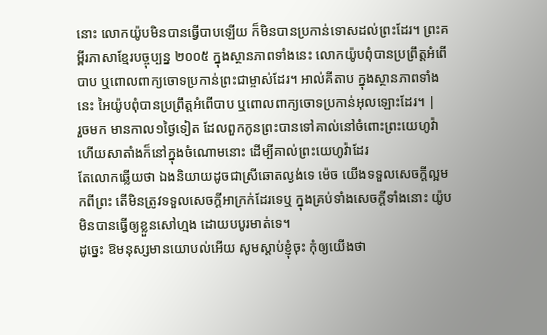នោះ លោកយ៉ូបមិនបានធ្វើបាបឡើយ ក៏មិនបានប្រកាន់ទោសដល់ព្រះដែរ។ ព្រះគម្ពីរភាសាខ្មែរបច្ចុប្បន្ន ២០០៥ ក្នុងស្ថានភាពទាំងនេះ លោកយ៉ូបពុំបានប្រព្រឹត្តអំពើបាប ឬពោលពាក្យចោទប្រកាន់ព្រះជាម្ចាស់ដែរ។ អាល់គីតាប ក្នុងស្ថានភាពទាំងនេះ អៃយ៉ូបពុំបានប្រព្រឹត្តអំពើបាប ឬពោលពាក្យចោទប្រកាន់អុលឡោះដែរ។ |
រួចមក មានកាល១ថ្ងៃទៀត ដែលពួកកូនព្រះបានទៅគាល់នៅចំពោះព្រះយេហូវ៉ា ហើយសាតាំងក៏នៅក្នុងចំណោមនោះ ដើម្បីគាល់ព្រះយេហូវ៉ាដែរ
តែលោកឆ្លើយថា ឯងនិយាយដូចជាស្រីឆោតល្ងង់ទេ ម៉េច យើងទទួលសេចក្ដីល្អមកពីព្រះ តើមិនត្រូវទទួលសេចក្ដីអាក្រក់ដែរទេឬ ក្នុងគ្រប់ទាំងសេចក្ដីទាំងនោះ យ៉ូបមិនបានធ្វើឲ្យខ្លួនសៅហ្មង ដោយបបូរមាត់ទេ។
ដូច្នេះ ឱមនុស្សមានយោបល់អើយ សូមស្តាប់ខ្ញុំចុះ កុំឲ្យយើងថា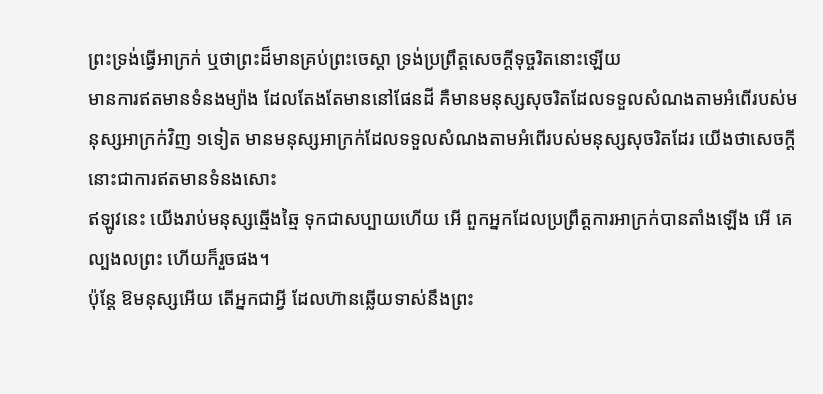ព្រះទ្រង់ធ្វើអាក្រក់ ឬថាព្រះដ៏មានគ្រប់ព្រះចេស្តា ទ្រង់ប្រព្រឹត្តសេចក្ដីទុច្ចរិតនោះឡើយ
មានការឥតមានទំនងម្យ៉ាង ដែលតែងតែមាននៅផែនដី គឺមានមនុស្សសុចរិតដែលទទួលសំណងតាមអំពើរបស់មនុស្សអាក្រក់វិញ ១ទៀត មានមនុស្សអាក្រក់ដែលទទួលសំណងតាមអំពើរបស់មនុស្សសុចរិតដែរ យើងថាសេចក្ដីនោះជាការឥតមានទំនងសោះ
ឥឡូវនេះ យើងរាប់មនុស្សឆ្មើងឆ្មៃ ទុកជាសប្បាយហើយ អើ ពួកអ្នកដែលប្រព្រឹត្តការអាក្រក់បានតាំងឡើង អើ គេល្បងលព្រះ ហើយក៏រួចផង។
ប៉ុន្តែ ឱមនុស្សអើយ តើអ្នកជាអ្វី ដែលហ៊ានឆ្លើយទាស់នឹងព្រះ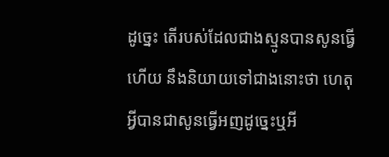ដូច្នេះ តើរបស់ដែលជាងស្មូនបានសូនធ្វើហើយ នឹងនិយាយទៅជាងនោះថា ហេតុអ្វីបានជាសូនធ្វើអញដូច្នេះឬអី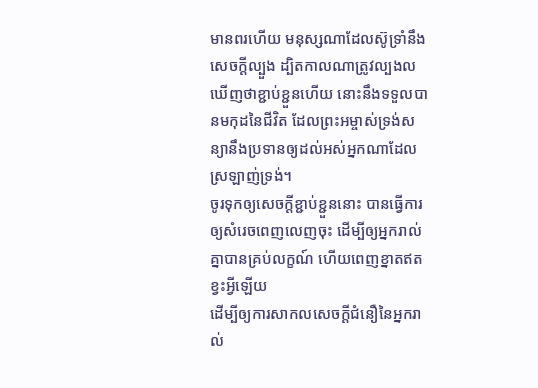មានពរហើយ មនុស្សណាដែលស៊ូទ្រាំនឹងសេចក្ដីល្បួង ដ្បិតកាលណាត្រូវល្បងល ឃើញថាខ្ជាប់ខ្ជួនហើយ នោះនឹងទទួលបានមកុដនៃជីវិត ដែលព្រះអម្ចាស់ទ្រង់សន្យានឹងប្រទានឲ្យដល់អស់អ្នកណាដែលស្រឡាញ់ទ្រង់។
ចូរទុកឲ្យសេចក្ដីខ្ជាប់ខ្ជួននោះ បានធ្វើការឲ្យសំរេចពេញលេញចុះ ដើម្បីឲ្យអ្នករាល់គ្នាបានគ្រប់លក្ខណ៍ ហើយពេញខ្នាតឥតខ្វះអ្វីឡើយ
ដើម្បីឲ្យការសាកលសេចក្ដីជំនឿនៃអ្នករាល់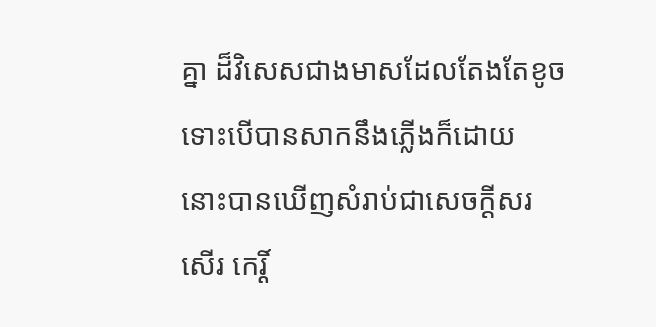គ្នា ដ៏វិសេសជាងមាសដែលតែងតែខូច ទោះបើបានសាកនឹងភ្លើងក៏ដោយ នោះបានឃើញសំរាប់ជាសេចក្ដីសរសើរ កេរ្តិ៍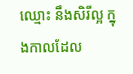ឈ្មោះ នឹងសិរីល្អ ក្នុងកាលដែល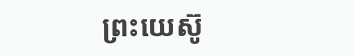ព្រះយេស៊ូ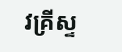វគ្រីស្ទ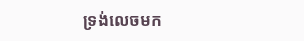ទ្រង់លេចមក